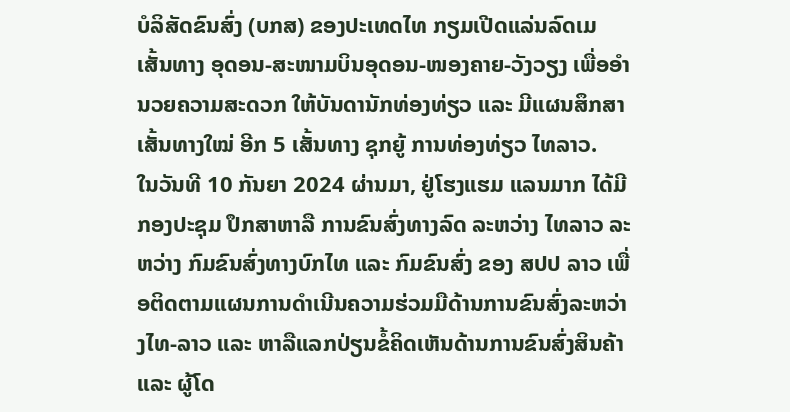ບໍລິສັດຂົນສົ່ງ (ບກສ) ຂອງປະເທດໄທ ກຽມເປີດແລ່ນລົດເມ ເສັ້ນທາງ ອຸດອນ-ສະໜາມບິນອຸດອນ-ໜອງຄາຍ-ວັງວຽງ ເພື່ອອໍານວຍຄວາມສະດວກ ໃຫ້ບັນດານັກທ່ອງທ່ຽວ ແລະ ມີແຜນສຶກສາ ເສັ້ນທາງໃໝ່ ອີກ 5 ເສັ້ນທາງ ຊຸກຍູ້ ການທ່ອງທ່ຽວ ໄທລາວ.
ໃນວັນທີ 10 ກັນຍາ 2024 ຜ່ານມາ, ຢູ່ໂຮງແຮມ ແລນມາກ ໄດ້ມີກອງປະຊຸມ ປຶກສາຫາລື ການຂົນສົ່ງທາງລົດ ລະຫວ່າງ ໄທລາວ ລະຫວ່າງ ກົມຂົນສົ່ງທາງບົກໄທ ແລະ ກົມຂົນສົ່ງ ຂອງ ສປປ ລາວ ເພື່ອຕິດຕາມແຜນການດຳເນີນຄວາມຮ່ວມມືດ້ານການຂົນສົ່ງລະຫວ່າງໄທ-ລາວ ແລະ ຫາລືແລກປ່ຽນຂໍ້ຄິດເຫັນດ້ານການຂົນສົ່ງສິນຄ້າ ແລະ ຜູ້ໂດ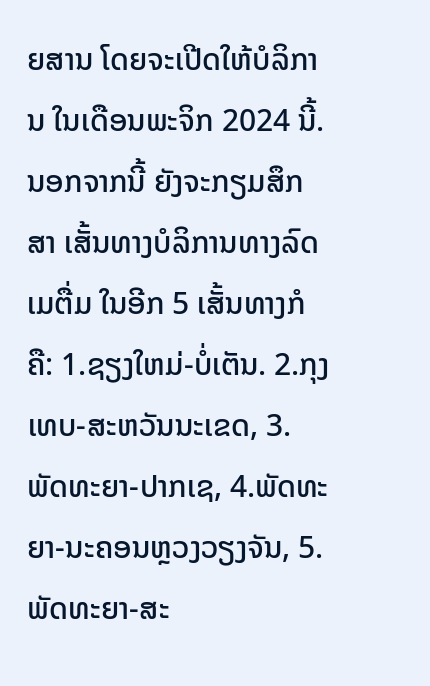ຍສານ ໂດຍຈະເປີດໃຫ້ບໍລິການ ໃນເດືອນພະຈິກ 2024 ນີ້.
ນອກຈາກນີ້ ຍັງຈະກຽມສຶກສາ ເສັ້ນທາງບໍລິການທາງລົດເມຕື່ມ ໃນອີກ 5 ເສັ້ນທາງກໍຄື: 1.ຊຽງໃຫມ່-ບໍ່ເຕັນ. 2.ກຸງເທບ-ສະຫວັນນະເຂດ, 3.ພັດທະຍາ-ປາກເຊ, 4.ພັດທະຍາ-ນະຄອນຫຼວງວຽງຈັນ, 5.ພັດທະຍາ-ສະ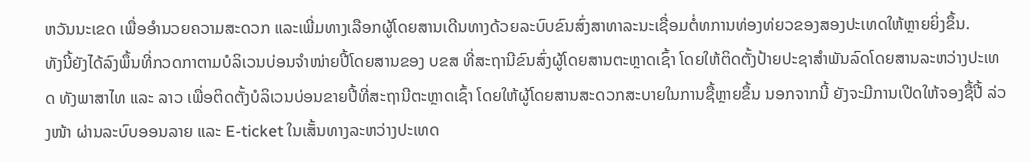ຫວັນນະເຂດ ເພື່ອອຳນວຍຄວາມສະດວກ ແລະເພີ່ມທາງເລືອກຜູ້ໂດຍສານເດີນທາງດ້ວຍລະບົບຂົນສົ່ງສາທາລະນະເຊື່ອມຕໍ່ທການທ່ອງທ່ຍວຂອງສອງປະເທດໃຫ້ຫຼາຍຍິ່ງຂຶ້ນ.
ທັງນີ້ຍັງໄດ້ລົງພຶ້ນທີ່ກວດກາຕາມບໍລິເວນບ່ອນຈຳໜ່າຍປີ້ໂດຍສານຂອງ ບຂສ ທີ່ສະຖານີຂົນສົ່ງຜູ້ໂດຍສານຕະຫຼາດເຊົ້າ ໂດຍໃຫ້ຕິດຕັ້ງປ້າຍປະຊາສຳພັນລົດໂດຍສານລະຫວ່າງປະເທດ ທັງພາສາໄທ ແລະ ລາວ ເພື່ອຕິດຕັ້ງບໍລິເວນບ່ອນຂາຍປີ້ທີ່ສະຖານີຕະຫຼາດເຊົ້າ ໂດຍໃຫ້ຜູ້ໂດຍສານສະດວກສະບາຍໃນການຊື້ຫຼາຍຂຶ້ນ ນອກຈາກນີ້ ຍັງຈະມີການເປີດໃຫ້ຈອງຊື້ປີ້ ລ່ວງໜ້າ ຜ່ານລະບົບອອນລາຍ ແລະ E-ticket ໃນເສັ້ນທາງລະຫວ່າງປະເທດ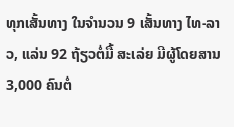ທຸກເສັ້ນທາງ ໃນຈໍານວນ 9 ເສັ້ນທາງ ໄທ-ລາວ, ແລ່ນ 92 ຖ້ຽວຕໍ່ມື້ ສະເລ່ຍ ມີຜູ້ໂດຍສານ 3,000 ຄົນຕໍ່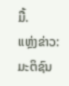ມື້.
ແຫຼ່ງຂ່າວ: ມະຕິຊົນ